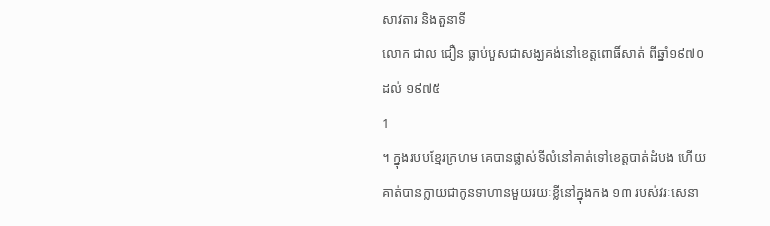សាវតារ និងតួនាទី
លោក ជាល ជឿន ធ្លាប់បួសជាសង្ឃគង់នៅខេត្តពោធិ៍សាត់ ពីឆ្នាំ១៩៧០ ដល់ ១៩៧៥
1
។ ក្នុងរបបខ្មែរក្រហម គេបានផ្លាស់ទីលំនៅគាត់ទៅខេត្តបាត់ដំបង ហើយគាត់បានក្លាយជាកូនទាហានមួយរយៈខ្លីនៅក្នុងកង ១៣ របស់វរៈសេនា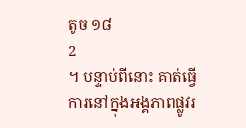តូច ១៨
2
។ បន្ទាប់ពីនោះ គាត់ធ្វើការនៅក្នុងអង្គភាពផ្លូវរ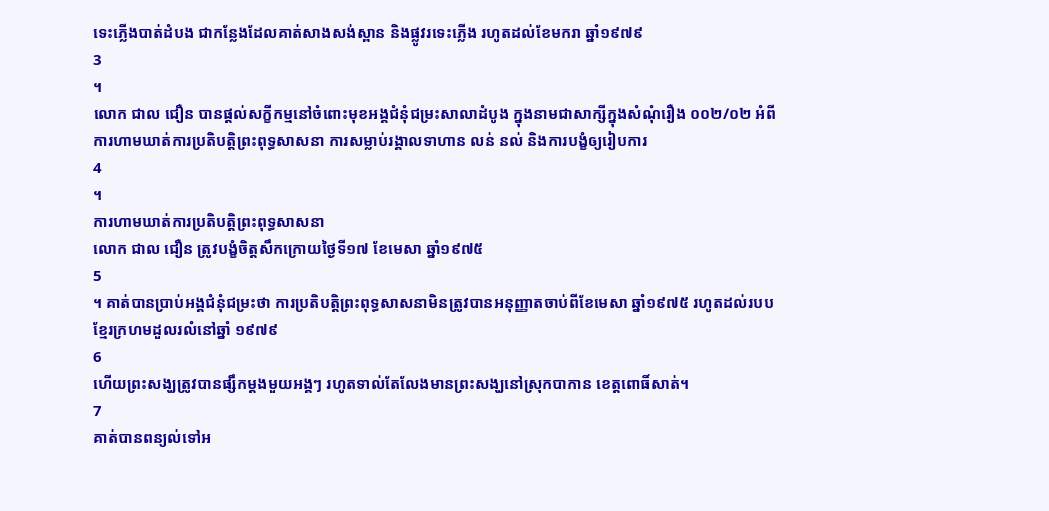ទេះភ្លើងបាត់ដំបង ជាកន្លែងដែលគាត់សាងសង់ស្ពាន និងផ្លូវរទេះភ្លើង រហូតដល់ខែមករា ឆ្នាំ១៩៧៩
3
។
លោក ជាល ជឿន បានផ្តល់សក្ខីកម្មនៅចំពោះមុខអង្គជំនុំជម្រះសាលាដំបូង ក្នុងនាមជាសាក្សីក្នុងសំណុំរឿង ០០២/០២ អំពីការហាមឃាត់ការប្រតិបត្តិព្រះពុទ្ធសាសនា ការសម្លាប់រង្គាលទាហាន លន់ នល់ និងការបង្ខំឲ្យរៀបការ
4
។
ការហាមឃាត់ការប្រតិបត្តិព្រះពុទ្ធសាសនា
លោក ជាល ជឿន ត្រូវបង្ខំចិត្តសឹកក្រោយថ្ងៃទី១៧ ខែមេសា ឆ្នាំ១៩៧៥
5
។ គាត់បានប្រាប់អង្គជំនុំជម្រះថា ការប្រតិបត្តិព្រះពុទ្ធសាសនាមិនត្រូវបានអនុញ្ញាតចាប់ពីខែមេសា ឆ្នាំ១៩៧៥ រហូតដល់របបខ្មែរក្រហមដួលរលំនៅឆ្នាំ ១៩៧៩
6
ហើយព្រះសង្ឃត្រូវបានផ្សឹកម្តងមួយអង្គៗ រហូតទាល់តែលែងមានព្រះសង្ឃនៅស្រុកបាកាន ខេត្តពោធិ៍សាត់។
7
គាត់បានពន្យល់ទៅអ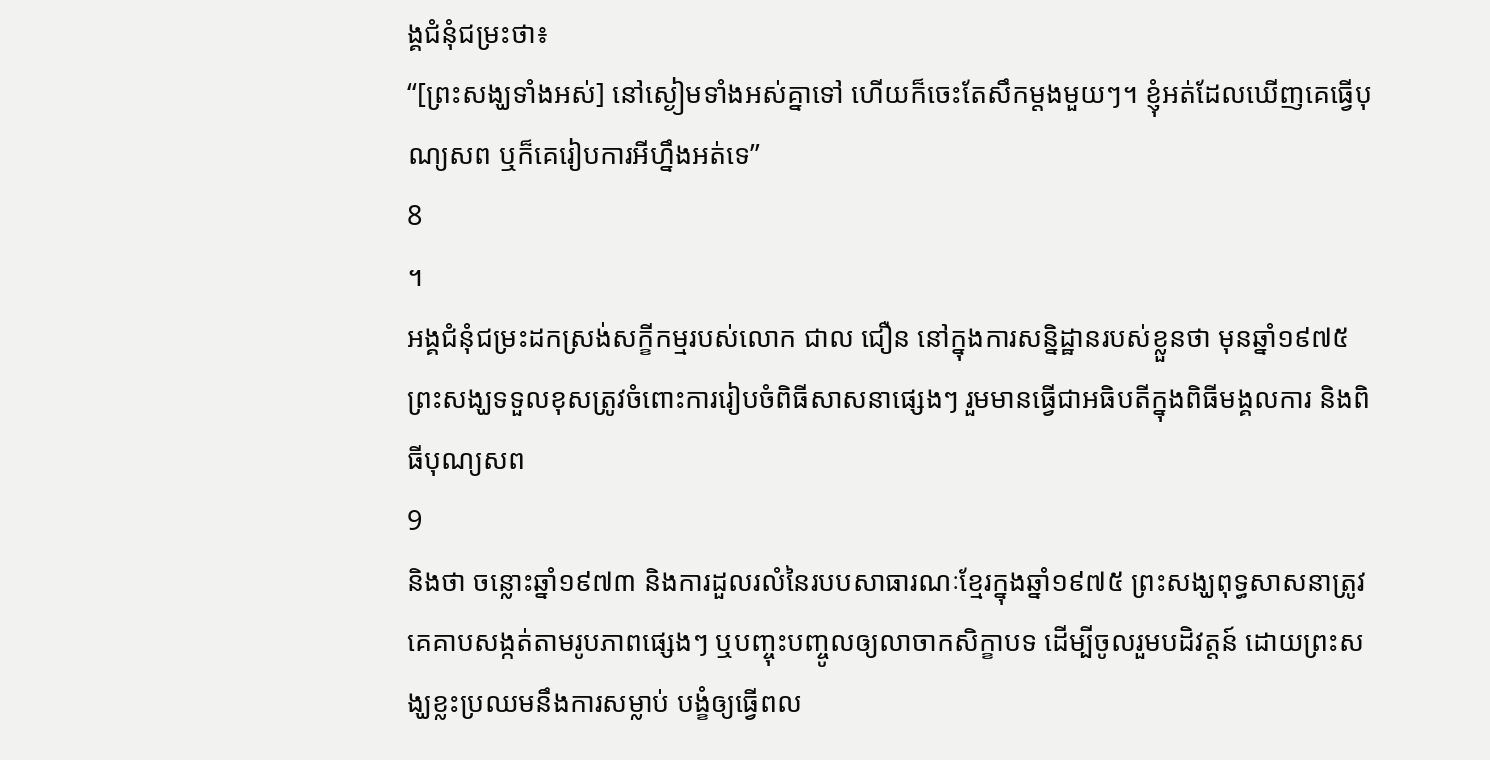ង្គជំនុំជម្រះថា៖
“[ព្រះសង្ឃទាំងអស់] នៅស្ងៀមទាំងអស់គ្នាទៅ ហើយក៏ចេះតែសឹកម្តងមួយៗ។ ខ្ញុំអត់ដែលឃើញគេធ្វើបុណ្យសព ឬក៏គេរៀបការអីហ្នឹងអត់ទេ”
8
។
អង្គជំនុំជម្រះដកស្រង់សក្ខីកម្មរបស់លោក ជាល ជឿន នៅក្នុងការសន្និដ្ឋានរបស់ខ្លួនថា មុនឆ្នាំ១៩៧៥ ព្រះសង្ឃទទួលខុសត្រូវចំពោះការរៀបចំពិធីសាសនាផ្សេងៗ រួមមានធ្វើជាអធិបតីក្នុងពិធីមង្គលការ និងពិធីបុណ្យសព
9
និងថា ចន្លោះឆ្នាំ១៩៧៣ និងការដួលរលំនៃរបបសាធារណៈខ្មែរក្នុងឆ្នាំ១៩៧៥ ព្រះសង្ឃពុទ្ធសាសនាត្រូវគេគាបសង្កត់តាមរូបភាពផ្សេងៗ ឬបញ្ចុះបញ្ចូលឲ្យលាចាកសិក្ខាបទ ដើម្បីចូលរួមបដិវត្តន៍ ដោយព្រះសង្ឃខ្លះប្រឈមនឹងការសម្លាប់ បង្ខំឲ្យធ្វើពល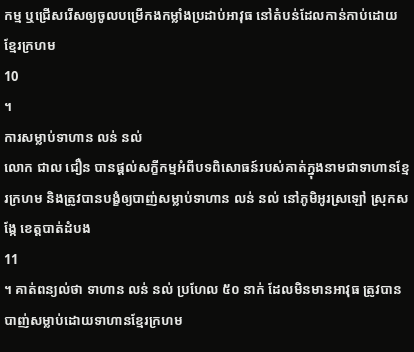កម្ម ឬជ្រើសរើសឲ្យចូលបម្រើកងកម្លាំងប្រដាប់អាវុធ នៅតំបន់ដែលកាន់កាប់ដោយខ្មែរក្រហម
10
។
ការសម្លាប់ទាហាន លន់ នល់
លោក ជាល ជឿន បានផ្តល់សក្ខីកម្មអំពីបទពិសោធន៍របស់គាត់ក្នុងនាមជាទាហានខ្មែរក្រហម និងត្រូវបានបង្ខំឲ្យបាញ់សម្លាប់ទាហាន លន់ នល់ នៅភូមិអូរស្រឡៅ ស្រុកសង្កែ ខេត្តបាត់ដំបង
11
។ គាត់ពន្យល់ថា ទាហាន លន់ នល់ ប្រហែល ៥០ នាក់ ដែលមិនមានអាវុធ ត្រូវបានបាញ់សម្លាប់ដោយទាហានខ្មែរក្រហម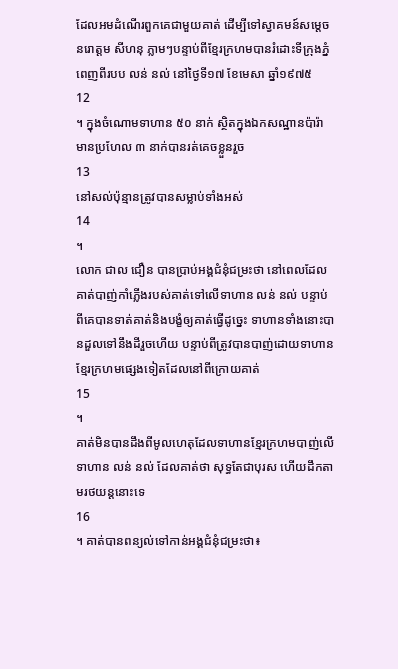ដែលអមដំណើរពួកគេជាមួយគាត់ ដើម្បីទៅស្វាគមន៍សម្តេច នរោត្តម សីហនុ ភ្លាមៗបន្ទាប់ពីខ្មែរក្រហមបានរំដោះទីក្រុងភ្នំពេញពីរបប លន់ នល់ នៅថ្ងៃទី១៧ ខែមេសា ឆ្នាំ១៩៧៥
12
។ ក្នុងចំណោមទាហាន ៥០ នាក់ ស្ថិតក្នុងឯកសណ្ឋានប៉ារ៉ា មានប្រហែល ៣ នាក់បានរត់គេចខ្លួនរួច
13
នៅសល់ប៉ុន្មានត្រូវបានសម្លាប់ទាំងអស់
14
។
លោក ជាល ជឿន បានប្រាប់អង្គជំនុំជម្រះថា នៅពេលដែលគាត់បាញ់កាំភ្លើងរបស់គាត់ទៅលើទាហាន លន់ នល់ បន្ទាប់ពីគេបានទាត់គាត់និងបង្ខំឲ្យគាត់ធ្វើដូច្នេះ ទាហានទាំងនោះបានដួលទៅនឹងដីរួចហើយ បន្ទាប់ពីត្រូវបានបាញ់ដោយទាហានខ្មែរក្រហមផ្សេងទៀតដែលនៅពីក្រោយគាត់
15
។
គាត់មិនបានដឹងពីមូលហេតុដែលទាហានខ្មែរក្រហមបាញ់លើទាហាន លន់ នល់ ដែលគាត់ថា សុទ្ធតែជាបុរស ហើយដឹកតាមរថយន្តនោះទេ
16
។ គាត់បានពន្យល់ទៅកាន់អង្គជំនុំជម្រះថា៖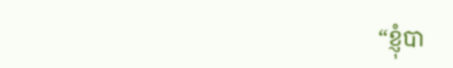“ខ្ញុំបា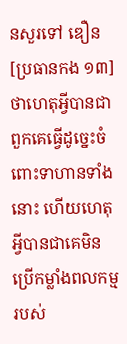នសួរទៅ ឌឿន [ប្រធានកង ១៣] ថាហេតុអ្វីបានជាពួកគេធ្វើដូច្នេះចំពោះទាហានទាំងនោះ ហើយហេតុអ្វីបានជាគេមិនប្រើកម្លាំងពលកម្មរបស់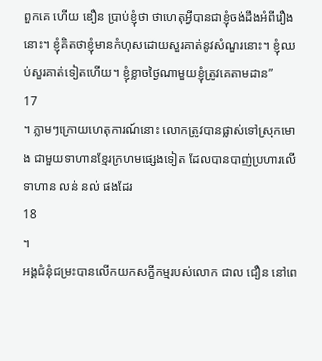ពួកគេ ហើយ ឌឿន ប្រាប់ខ្ញុំថា ថាហេតុអ្វីបានជាខ្ញុំចង់ដឹងអំពីរឿងនោះ។ ខ្ញុំគិតថាខ្ញុំមានកំហុសដោយសួរគាត់នូវសំណួរនោះ។ ខ្ញុំឈប់សួរគាត់ទៀតហើយ។ ខ្ញុំខ្លាចថ្ងៃណាមួយខ្ញុំត្រូវគេតាមដាន”
17
។ ភ្លាមៗក្រោយហេតុការណ៍នោះ លោកត្រូវបានផ្លាស់ទៅស្រុកមោង ជាមួយទាហានខ្មែរក្រហមផ្សេងទៀត ដែលបានបាញ់ប្រហារលើទាហាន លន់ នល់ ផងដែរ
18
។
អង្គជំនុំជម្រះបានលើកយកសក្ខីកម្មរបស់លោក ជាល ជឿន នៅពេ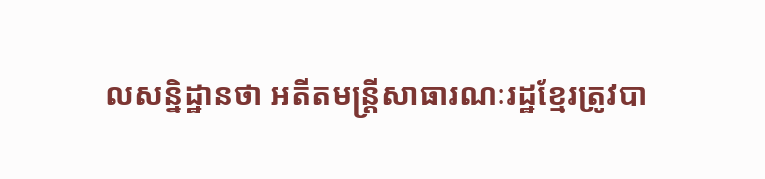លសន្និដ្ឋានថា អតីតមន្ត្រីសាធារណៈរដ្ឋខ្មែរត្រូវបា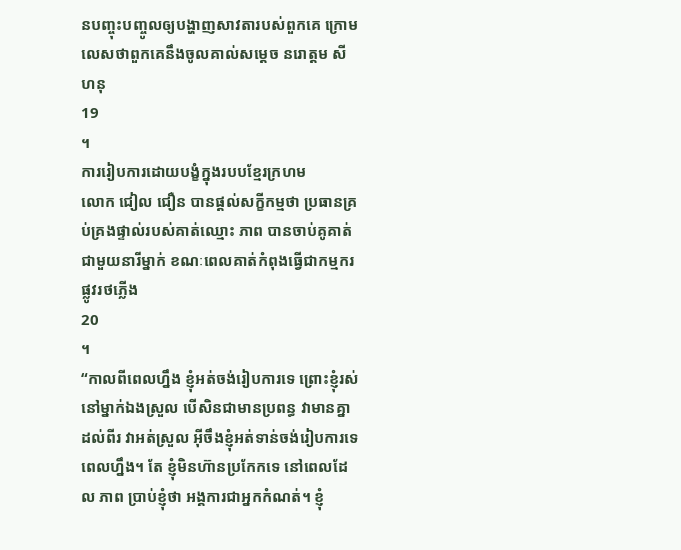នបញ្ចុះបញ្ចូលឲ្យបង្ហាញសាវតារបស់ពួកគេ ក្រោមលេសថាពួកគេនឹងចូលគាល់សម្តេច នរោត្តម សីហនុ
19
។
ការរៀបការដោយបង្ខំក្នុងរបបខ្មែរក្រហម
លោក ជៀល ជឿន បានផ្តល់សក្ខីកម្មថា ប្រធានគ្រប់គ្រងផ្ទាល់របស់គាត់ឈ្មោះ ភាព បានចាប់គូគាត់ជាមួយនារីម្នាក់ ខណៈពេលគាត់កំពុងធ្វើជាកម្មករផ្លូវរថភ្លើង
20
។
“កាលពីពេលហ្នឹង ខ្ញុំអត់ចង់រៀបការទេ ព្រោះខ្ញុំរស់នៅម្នាក់ឯងស្រួល បើសិនជាមានប្រពន្ធ វាមានគ្នាដល់ពីរ វាអត់ស្រួល អ៊ីចឹងខ្ញុំអត់ទាន់ចង់រៀបការទេពេលហ្នឹង។ តែ ខ្ញុំមិនហ៊ានប្រកែកទេ នៅពេលដែល ភាព ប្រាប់ខ្ញុំថា អង្គការជាអ្នកកំណត់។ ខ្ញុំ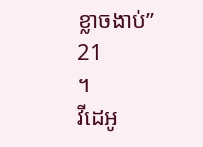ខ្លាចងាប់”
21
។
វីដេអូ